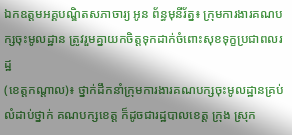ឯកឧត្តមអគ្គបណ្ឌិតសភាចារ្យ អូន ព័ន្ធមុនីរ័ត្ន៖ ក្រុមការងារគណបក្សចុះមូលដ្ឋាន ត្រូវរួមគ្នាយកចិត្តទុកដាក់ចំពោះសុខទុក្ខប្រជាពលរដ្ឋ
(ខេត្តកណ្តាល)៖ ថ្នាក់ដឹកនាំក្រុមការងារគណបក្សចុះមូលដ្ឋានគ្រប់លំដាប់ថ្នាក់ គណបក្សខេត្ត ក៏ដូចជារដ្ឋបាលខេត្ត ក្រុង ស្រុក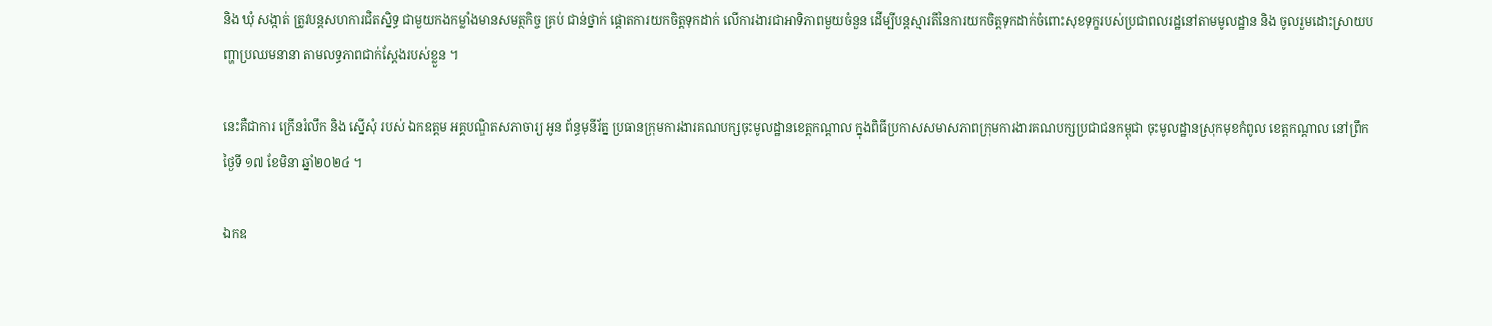និង ឃុំ សង្កាត់ ត្រូវបន្តសហការជិតស្និទ្ធ ជាមួយកងកម្លាំងមានសមត្ថកិច្ច គ្រប់ ជាន់ថ្នាក់ ផ្តោតការយកចិត្តទុកដាក់ លើការងារជាអាទិភាពមួយចំនួន ដើម្បីបន្តស្មារតីនៃការយកចិត្តទុកដាក់ចំពោះសុខទុក្ខរបស់ប្រជាពលរដ្ឋនៅតាមមូលដ្ឋាន និង ចូលរួមដោះស្រាយបញ្ហាប្រឈមនានា តាមលទ្ធភាពជាក់ស្តែងរបស់ខ្លួន ។

នេះគឺជាការ ក្រើនរំលឹក និង ស្នើសុំ របស់ ឯកឧត្តម អគ្គបណ្ឌិតសភាចារ្យ អូន ព័ន្ធមុនីរ័ត្ន ប្រធានក្រុមការងារគណបក្សចុះមូលដ្ឋានខេត្តកណ្តាល ក្នុងពិធីប្រកាសសមាសភាពក្រុមការងារគណបក្សប្រជាជនកម្ពុជា ចុះមូលដ្ឋានស្រុកមុខកំពូល ខេត្តកណ្តាល នៅព្រឹកថ្ងៃទី ១៧ ខែមិនា ឆ្នាំ២០២៤ ។

ឯកឧ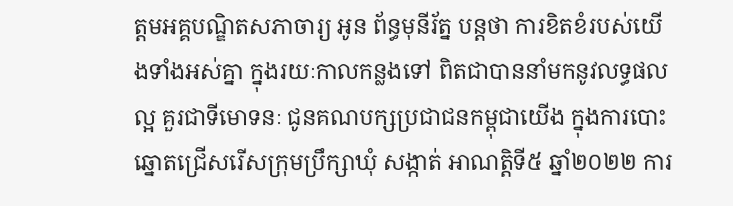ត្តមអគ្គបណ្ឌិតសភាចារ្យ អូន ព័ន្ធមុនីរ័ត្ន បន្តថា ការខិតខំរបស់យើងទាំងអស់គ្នា ក្នុងរយៈកាលកន្លងទៅ ពិតជាបាននាំមកនូវលទ្ធផលល្អ គួរជាទីមោទនៈ ជូនគណបក្សប្រជាជនកម្ពុជាយើង ក្នុងការបោះឆ្នោតជ្រើសរើសក្រុមប្រឹក្សាឃុំ សង្កាត់ អាណត្តិទី៥ ឆ្នាំ២០២២ ការ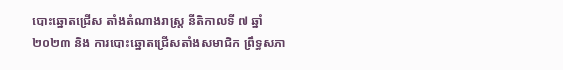បោះឆ្នោតជ្រើស តាំងតំណាងរាស្រ្ត នីតិកាលទី ៧ ឆ្នាំ២០២៣ និង ការបោះឆ្នោតជ្រើសតាំងសមាជិក ព្រឹទ្ធសភា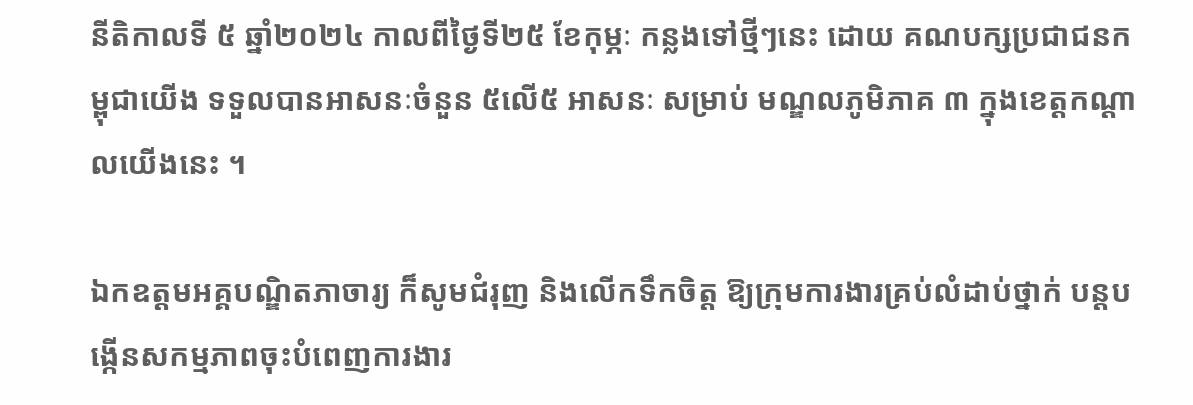នីតិកាលទី ៥ ឆ្នាំ២០២៤ កាលពីថ្ងៃទី២៥ ខែកុម្ភៈ កន្លងទៅថ្មីៗនេះ ដោយ គណបក្សប្រជាជនកម្ពុជាយើង ទទួលបានអាសនៈចំនួន ៥លើ៥ អាសនៈ សម្រាប់ មណ្ឌលភូមិភាគ ៣ ក្នុងខេត្តកណ្តាលយើងនេះ ។

ឯកឧត្តមអគ្គបណ្ឌិតភាចារ្យ ក៏សូមជំរុញ និងលើកទឹកចិត្ត ឱ្យក្រុមការងារគ្រប់លំដាប់ថ្នាក់ បន្តបង្កើនសកម្មភាពចុះបំពេញការងារ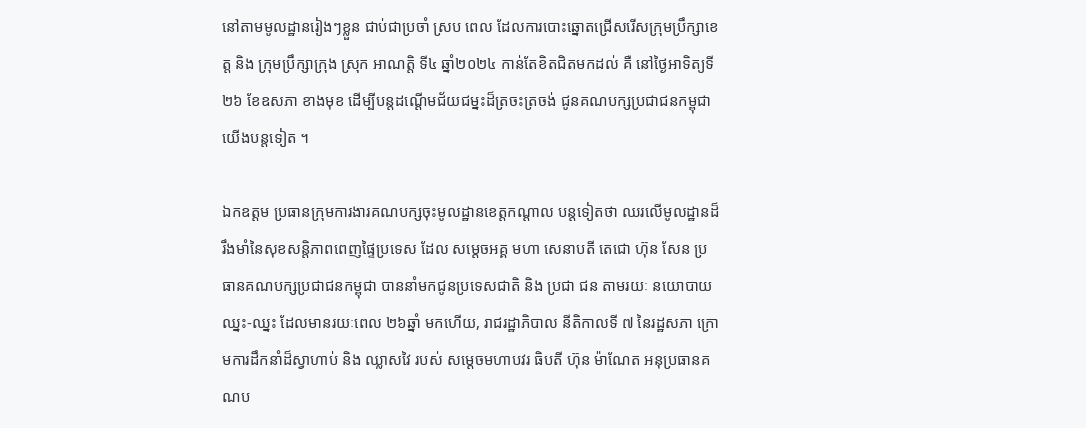នៅតាមមូលដ្ឋានរៀងៗខ្លួន ជាប់ជាប្រចាំ ស្រប ពេល ដែលការបោះឆ្នោតជ្រើសរើសក្រុមប្រឹក្សាខេត្ត និង ក្រុមប្រឹក្សាក្រុង ស្រុក អាណត្តិ ទី៤ ឆ្នាំ២០២៤ កាន់តែខិតជិតមកដល់ គឺ នៅថ្ងៃអាទិត្យទី២៦ ខែឧសភា ខាងមុខ ដើម្បីបន្តដណ្តើមជ័យជម្នះដ៏ត្រចះត្រចង់ ជូនគណបក្សប្រជាជនកម្ពុជាយើងបន្តទៀត ។

ឯកឧត្តម ប្រធានក្រុមការងារគណបក្សចុះមូលដ្ឋានខេត្តកណ្តាល បន្តទៀតថា ឈរលើមូលដ្ឋានដ៏រឹងមាំនៃសុខសន្តិភាពពេញផ្ទៃប្រទេស ដែល សម្តេចអគ្គ មហា សេនាបតី តេជោ ហ៊ុន សែន ប្រធានគណបក្សប្រជាជនកម្ពុជា បាននាំមកជូនប្រទេសជាតិ និង ប្រជា ជន តាមរយៈ នយោបាយឈ្នះ-ឈ្នះ ដែលមានរយៈពេល ២៦ឆ្នាំ មកហើយ, រាជរដ្ឋាភិបាល នីតិកាលទី ៧ នៃរដ្ឋសភា ក្រោមការដឹកនាំដ៏ស្វាហាប់ និង ឈ្លាសវៃ របស់ សម្ដេចមហាបវរ ធិបតី ហ៊ុន ម៉ាណែត អនុប្រធានគណប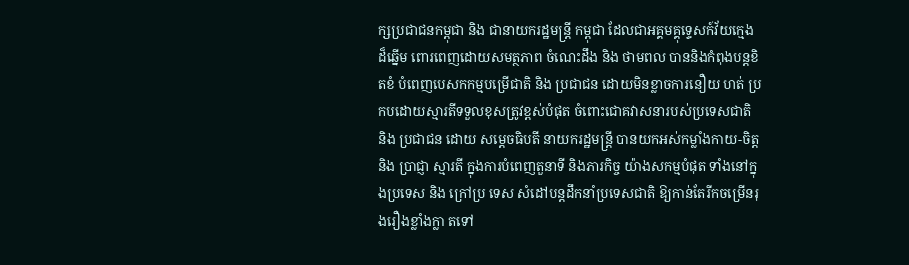ក្សប្រជាជនកម្ពុជា និង ជានាយករដ្ឋមន្រ្តី កម្ពុជា ដែលជាអគ្គមគ្គុទ្ទេសក៍វ័យក្មេង ដ៏ឆ្នើម ពោរពេញដោយសមត្ថភាព ចំណេះដឹង និង ថាមពល បាននិងកំពុងបន្តខិតខំ បំពេញបេសកកម្មបម្រើជាតិ និង ប្រជាជន ដោយមិនខ្លាចការនឿយ ហត់ ប្រកបដោយស្មារតីទទួលខុសត្រូវខ្ពស់បំផុត ចំពោះជោគវាសនារបស់ប្រទេសជាតិ និង ប្រជាជន ដោយ សម្តេចធិបតី នាយករដ្ឋមន្រ្តី បានយកអស់កម្លាំងកាយ-ចិត្ត និង ប្រាជ្ញា ស្មារតី ក្នុងការបំពេញតួនាទី និងភារកិច្ច យ៉ាងសកម្មបំផុត ទាំងនៅក្នុងប្រទេស និង ក្រៅប្រ ទេស សំដៅបន្តដឹកនាំប្រទេសជាតិ ឱ្យកាន់តែរីកចម្រើនរុងរឿងខ្លាំងក្លា តទៅ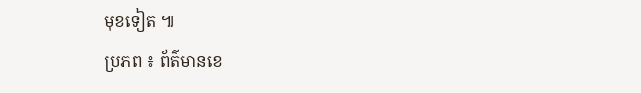មុខទៀត ៕
ប្រភព ៖ ព័ត៌មានខេ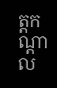ត្តកណ្តាល